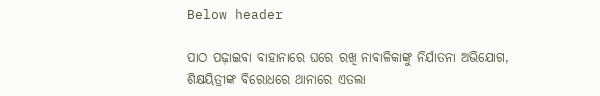Below header

ପାଠ ପଢ଼ାଇବା ବାହାନାରେ ଘରେ ରଖି ନାବାଳିକାଙ୍କୁ ନିର୍ଯାତନା ଅଭିଯୋଗ, ଶିକ୍ଷୟିତ୍ରୀଙ୍କ ବିରୋଧରେ ଥାନାରେ ଏତଲା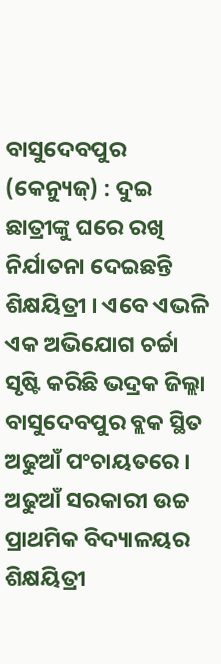ବାସୁଦେବପୁର (କେନ୍ୟୁଜ୍‌) : ଦୁଇ ଛାତ୍ରୀଙ୍କୁ ଘରେ ରଖି ନିର୍ଯାତନା ଦେଇଛନ୍ତି ଶିକ୍ଷୟିତ୍ରୀ । ଏବେ ଏଭଳି ଏକ ଅଭିଯୋଗ ଚର୍ଚ୍ଚା ସୃଷ୍ଟି କରିଛି ଭଦ୍ରକ ଜିଲ୍ଲା ବାସୁଦେବପୁର ବ୍ଲକ ସ୍ଥିତ ଅଢୁଆଁ ପଂଚାୟତରେ । ଅଢୁଆଁ ସରକାରୀ ଉଚ୍ଚ ପ୍ରାଥମିକ ବିଦ୍ୟାଳୟର ଶିକ୍ଷୟିତ୍ରୀ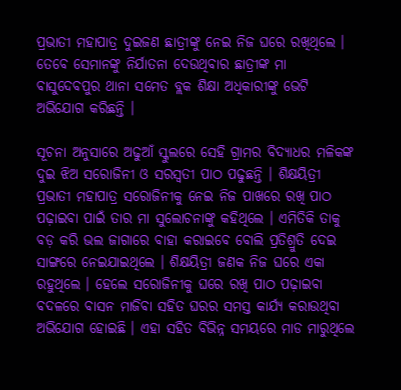ପ୍ରଭାତୀ ମହାପାତ୍ର ଦୁଇଜଣ ଛାତ୍ରୀଙ୍କୁ ନେଇ ନିଜ ଘରେ ରଖିଥିଲେ । ତେବେ ସେମାନଙ୍କୁ ନିର୍ଯାତନା ଦେଉଥିବାର ଛାତ୍ରୀଙ୍କ ମା ବାସୁଦେବପୁର ଥାନା ସମେତ ବ୍ଲକ ଶିକ୍ଷା ଅଧିକାରୀଙ୍କୁ ଭେଟି ଅଭିଯୋଗ କରିଛନ୍ତି ।

ସୂଚନା ଅନୁସାରେ ଅଢୁଆଁ ସ୍କୁଲରେ ସେହି ଗ୍ରାମର ବିଦ୍ୟାଧର ମଳିକଙ୍କ ଦୁଇ ଝିଅ ସରୋଜିନୀ ଓ ସରସ୍ୱତୀ ପାଠ ପଢୁଛନ୍ତି । ଶିକ୍ଷୟିତ୍ରୀ ପ୍ରଭାତୀ ମହାପାତ୍ର ସରୋଜିନୀକୁ ନେଇ ନିଜ ପାଖରେ ରଖି ପାଠ ପଢ଼ାଇବା ପାଇଁ ତାର ମା ସୁଲୋଚନାଙ୍କୁ କହିଥିଲେ । ଏମିତିକି ତାକୁ ବଡ଼ କରି ଭଲ ଜାଗାରେ ବାହା କରାଇବେ ବୋଲି ପ୍ରତିଶ୍ରୁତି ଦେଇ ସାଙ୍ଗରେ ନେଇଯାଇଥିଲେ । ଶିକ୍ଷୟିତ୍ରୀ ଜଣକ ନିଜ ଘରେ ଏକା ରହୁଥିଲେ । ହେଲେ ସରୋଜିନୀକୁ ଘରେ ରଖି ପାଠ ପଢ଼ାଇବା ବଦଳରେ ବାସନ ମାଜିବା ସହିତ ଘରର ସମସ୍ତ କାର୍ଯ୍ୟ କରାଉଥିବା ଅଭିଯୋଗ ହୋଇଛି । ଏହା ସହିତ ବିଭିନ୍ନ ସମୟରେ ମାଡ ମାରୁଥିଲେ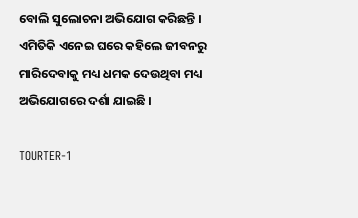ବୋଲି ସୁଲୋଚନା ଅଭିଯୋଗ କରିଛନ୍ତି । ଏମିତିକି ଏନେଇ ଘରେ କହିଲେ ଜୀବନରୁ ମାରିଦେବାକୁ ମଧ୍ୟ ଧମକ ଦେଉଥିବା ମଧ୍ୟ ଅଭିଯୋଗରେ ଦର୍ଶା ଯାଇଛି ।

TOURTER-1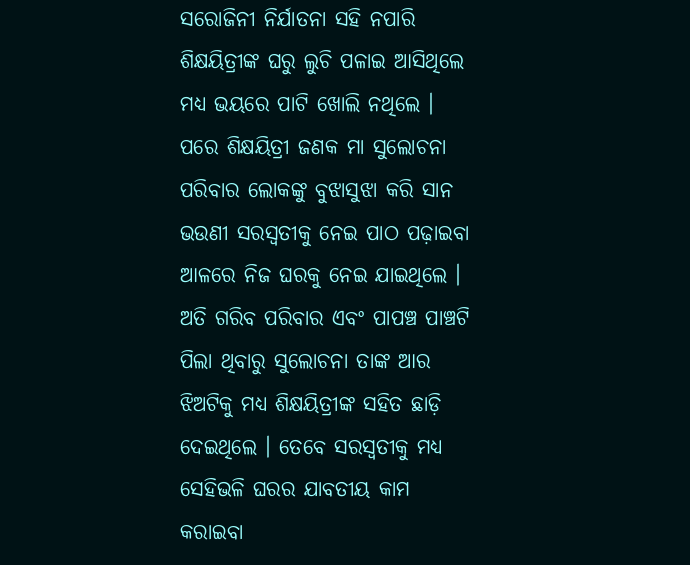ସରୋଜିନୀ ନିର୍ଯାତନା ସହି ନପାରି ଶିକ୍ଷୟିତ୍ରୀଙ୍କ ଘରୁ ଲୁଚି ପଳାଇ ଆସିଥିଲେ ମଧ୍ୟ ଭୟରେ ପାଟି ଖୋଲି ନଥିଲେ । ପରେ ଶିକ୍ଷୟିତ୍ରୀ ଜଣକ ମା ସୁଲୋଚନା ପରିବାର ଲୋକଙ୍କୁ ବୁଝାସୁଝା କରି ସାନ ଭଉଣୀ ସରସ୍ୱତୀକୁ ନେଇ ପାଠ ପଢ଼ାଇବା ଆଳରେ ନିଜ ଘରକୁ ନେଇ ଯାଇଥିଲେ । ଅତି ଗରିବ ପରିବାର ଏବଂ ପାପଞ୍ଚ ପାଞ୍ଚଟି ପିଲା ଥିବାରୁ ସୁଲୋଚନା ତାଙ୍କ ଆର ଝିଅଟିକୁ ମଧ୍ୟ ଶିକ୍ଷୟିତ୍ରୀଙ୍କ ସହିତ ଛାଡ଼ି ଦେଇଥିଲେ । ତେବେ ସରସ୍ୱତୀକୁ ମଧ୍ୟ ସେହିଭଳି ଘରର ଯାବତୀୟ କାମ କରାଇବା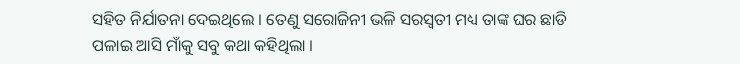ସହିତ ନିର୍ଯାତନା ଦେଇଥିଲେ । ତେଣୁ ସରୋଜିନୀ ଭଳି ସରସ୍ୱତୀ ମଧ୍ୟ ତାଙ୍କ ଘର ଛାଡି ପଳାଇ ଆସି ମାଁକୁ ସବୁ କଥା କହିଥିଲା ।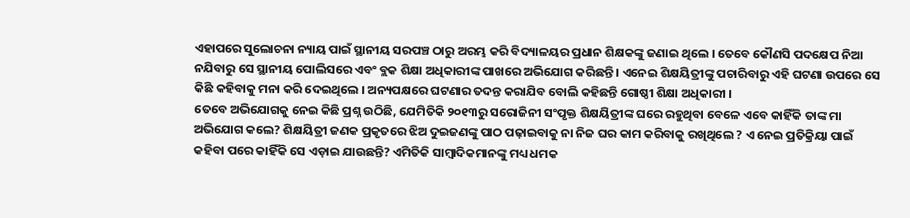ଏହାପରେ ସୁଲୋଚନା ନ୍ୟାୟ ପାଇଁ ସ୍ଥାନୀୟ ସରପଞ୍ଚ ଠାରୁ ଅରମ୍ଭ କରି ବିଦ୍ୟାଳୟର ପ୍ରଧାନ ଶିକ୍ଷକଙ୍କୁ ଜଣାଇ ଥିଲେ । ତେବେ କୌଣସି ପଦକ୍ଷେପ ନିଆ ନଯିବାରୁ ସେ ସ୍ଥାନୀୟ ପୋଲିସରେ ଏବଂ ବ୍ଲକ ଶିକ୍ଷା ଅଧିକାରୀଙ୍କ ପାଖରେ ଅଭିଯୋଗ କରିଛନ୍ତି । ଏନେଇ ଶିକ୍ଷୟିତ୍ରୀଙ୍କୁ ପଚାରିବାରୁ ଏହି ଘଟଣା ଉପରେ ସେ କିଛି କହିବାକୁ ମନା କରି ଦେଇଥିଲେ । ଅନ୍ୟପକ୍ଷରେ ଘଟଣାର ତଦନ୍ତ କରାଯିବ ବୋଲି କହିଛନ୍ତି ଗୋଷ୍ଠୀ ଶିକ୍ଷା ଅଧିକାରୀ ।
ତେବେ ଅଭିଯୋଗକୁ ନେଇ କିଛି ପ୍ରଶ୍ନ ଉଠିଛି, ଯେମିତିକି ୨୦୧୩ରୁ ସରୋଜିନୀ ସଂପୃକ୍ତ ଶିକ୍ଷୟିତ୍ରୀଙ୍କ ଘରେ ରହୁଥିବା ବେଳେ ଏବେ କାହିଁକି ତାଙ୍କ ମା ଅଭିଯୋଗ କଲେ? ଶିକ୍ଷୟିତ୍ରୀ ଜଣକ ପ୍ରକୃତରେ ଝିଅ ଦୁଇଜଣଙ୍କୁ ପାଠ ପଢ଼ାଇବାକୁ ନା ନିଜ ଘର କାମ କରିବାକୁ ରଖିଥିଲେ ? ଏ ନେଇ ପ୍ରତିକ୍ରିୟା ପାଇଁ କହିବା ପରେ କାହିଁକି ସେ ଏଡ଼ାଇ ଯାଉଛନ୍ତି? ଏମିତିକି ସାମ୍ବାଦିକମାନଙ୍କୁ ମଧ୍ୟ ଧମକ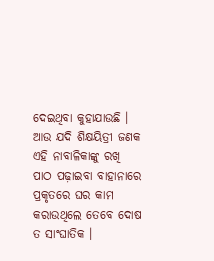ଦେଇଥିବା କୁହାଯାଉଛି । ଆଉ ଯଦି ଶିକ୍ଷୟିତ୍ରୀ ଜଣକ ଏହି ନାବାଳିକାଙ୍କୁ ରଖି ପାଠ ପଢ଼ାଇବା ବାହାନାରେ ପ୍ରକୃତରେ ଘର କାମ କରାଉଥିଲେ ତେବେ ଦୋଷ ତ ସାଂଘାତିକ ।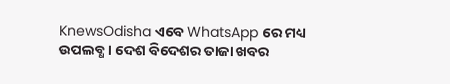KnewsOdisha ଏବେ WhatsApp ରେ ମଧ୍ୟ ଉପଲବ୍ଧ । ଦେଶ ବିଦେଶର ତାଜା ଖବର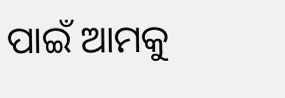ପାଇଁ ଆମକୁ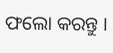ଫଲୋ କରନ୍ତୁ ।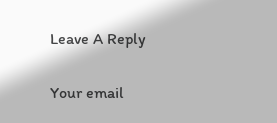Leave A Reply

Your email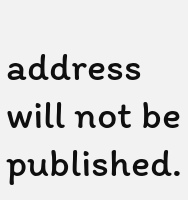address will not be published.